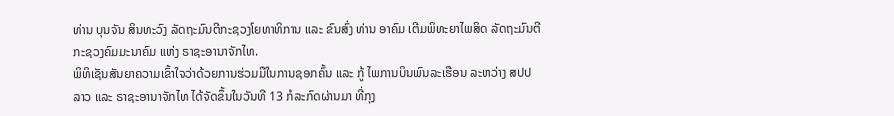ທ່ານ ບຸນຈັນ ສິນທະວົງ ລັດຖະມົນຕີກະຊວງໂຍທາທິການ ແລະ ຂົນສົ່ງ ທ່ານ ອາຄົມ ເຕີມພິທະຍາໄພສິດ ລັດຖະມົນຕີກະຊວງຄົມມະນາຄົມ ແຫ່ງ ຣາຊະອານາຈັກໄທ.
ພິທິເຊັນສັນຍາຄວາມເຂົ້າໃຈວ່າດ້ວຍການຮ່ວມມືໃນການຊອກຄົ້ນ ແລະ ກູ້ ໄພການບິນພົນລະເຮືອນ ລະຫວ່າງ ສປປ ລາວ ແລະ ຣາຊະອານາຈັກໄທ ໄດ້ຈັດຂຶ້ນໃນວັນທີ 13 ກໍລະກົດຜ່ານມາ ທີ່ກຸງ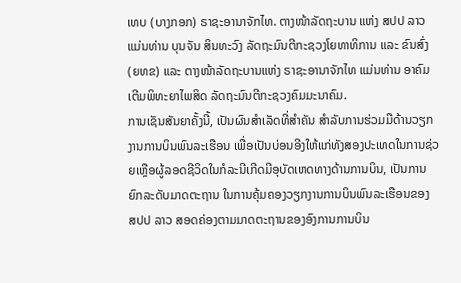ເທບ (ບາງກອກ) ຣາຊະອານາຈັກໄທ. ຕາງໜ້າລັດຖະບານ ແຫ່ງ ສປປ ລາວແມ່ນທ່ານ ບຸນຈັນ ສິນທະວົງ ລັດຖະມົນຕີກະຊວງໂຍທາທິການ ແລະ ຂົນສົ່ງ (ຍທຂ) ແລະ ຕາງໜ້າລັດຖະບານແຫ່ງ ຣາຊະອານາຈັກໄທ ແມ່ນທ່ານ ອາຄົມ ເຕີມພິທະຍາໄພສິດ ລັດຖະມົນຕີກະຊວງຄົມມະນາຄົມ.
ການເຊັນສັນຍາຄັ້ງນີ້, ເປັນຜົນສຳເລັດທີ່ສຳຄັນ ສຳລັບການຮ່ວມມືດ້ານວຽກງານການບິນພົນລະເຮືອນ ເພື່ອເປັນບ່ອນອີງໃຫ້ແກ່ທັງສອງປະເທດໃນການຊ່ວຍເຫຼືອຜູ້ລອດຊີວິດໃນກໍລະນີເກີດມີອຸບັດເຫດທາງດ້ານການບິນ, ເປັນການຍົກລະດັບມາດຕະຖານ ໃນການຄຸ້ມຄອງວຽກງານການບິນພົນລະເຮືອນຂອງ ສປປ ລາວ ສອດຄ່ອງຕາມມາດຕະຖານຂອງອົງການການບິນ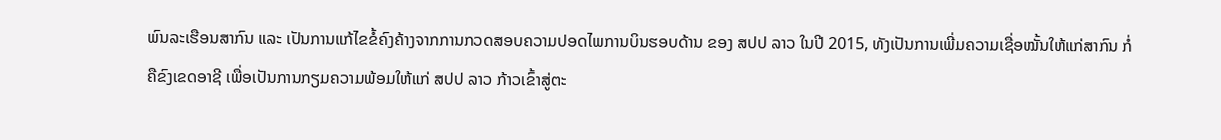ພົນລະເຮືອນສາກົນ ແລະ ເປັນການແກ້ໄຂຂໍ້ຄົງຄ້າງຈາກການກວດສອບຄວາມປອດໄພການບິນຮອບດ້ານ ຂອງ ສປປ ລາວ ໃນປີ 2015, ທັງເປັນການເພີ່ມຄວາມເຊື່ອໝັ້ນໃຫ້ແກ່ສາກົນ ກໍ່ຄືຂົງເຂດອາຊີ ເພື່ອເປັນການກຽມຄວາມພ້ອມໃຫ້ແກ່ ສປປ ລາວ ກ້າວເຂົ້າສູ່ຕະ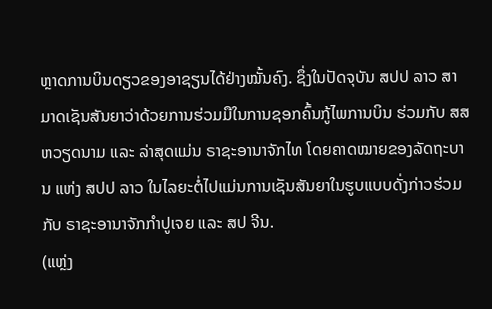ຫຼາດການບິນດຽວຂອງອາຊຽນໄດ້ຢ່າງໝັ້ນຄົງ. ຊຶ່ງໃນປັດຈຸບັນ ສປປ ລາວ ສາມາດເຊັນສັນຍາວ່າດ້ວຍການຮ່ວມມືໃນການຊອກຄົ້ນກູ້ໄພການບິນ ຮ່ວມກັບ ສສ ຫວຽດນາມ ແລະ ລ່າສຸດແມ່ນ ຣາຊະອານາຈັກໄທ ໂດຍຄາດໝາຍຂອງລັດຖະບານ ແຫ່ງ ສປປ ລາວ ໃນໄລຍະຕໍ່ໄປແມ່ນການເຊັນສັນຍາໃນຮູບແບບດັ່ງກ່າວຮ່ວມກັບ ຣາຊະອານາຈັກກຳປູເຈຍ ແລະ ສປ ຈີນ.
(ແຫຼ່ງ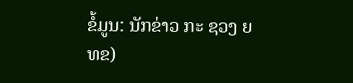ຂໍ້ມູນ: ນັກຂ່າວ ກະ ຊວງ ຍທຂ)